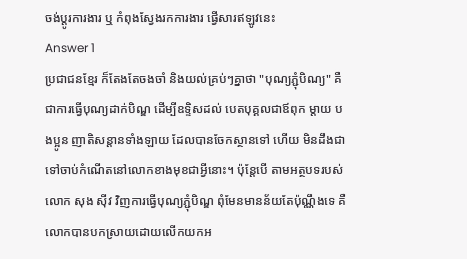ចង់ប្តូរការងារ ឬ កំពុងស្វែងរកការងារ ផ្វើសារឥឡូវនេះ
Answer 1
ប្រជាជនខែ្មរ ក៏តែងតែចងចាំ និងយល់គ្រប់ៗគ្នាថា "បុណ្យភ្ជុំបិណ្យ" គឺជាការធ្វើបុណ្យដាក់បិណ្ឌ ដើម្បីឧទ្ទិសដល់ បេតបុគ្គលជាឪពុក ម្តាយ បងប្អូន ញាតិសន្តានទាំងឡាយ ដែលបានចែកស្ថានទៅ ហើយ មិនដឹងជាទៅចាប់កំណើតនៅលោកខាងមុខជាអ្វីនោះ។ ប៉ុនែ្តបើ តាមអត្ថបទរបស់ លោក សុង ស៊ីវ វិញការធ្វើបុណ្យភ្ជុំបិណ្ឌ ពុំមែនមានន័យតែប៉ុណ្ណឹងទេ គឺលោកបានបកស្រាយដោយលើកយកអ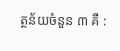ត្ថន័យចំនួន ៣ គឺ :